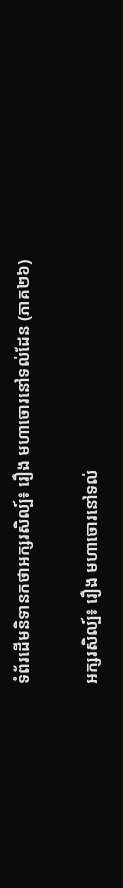ទំព័រដើមនិទានកថាអក្សរសិល្ប៍៖ រឿង មហាចោរនៅទល់ដែន (ភាគ២៦)

អក្សរសិល្ប៍៖ រឿង មហាចោរនៅទល់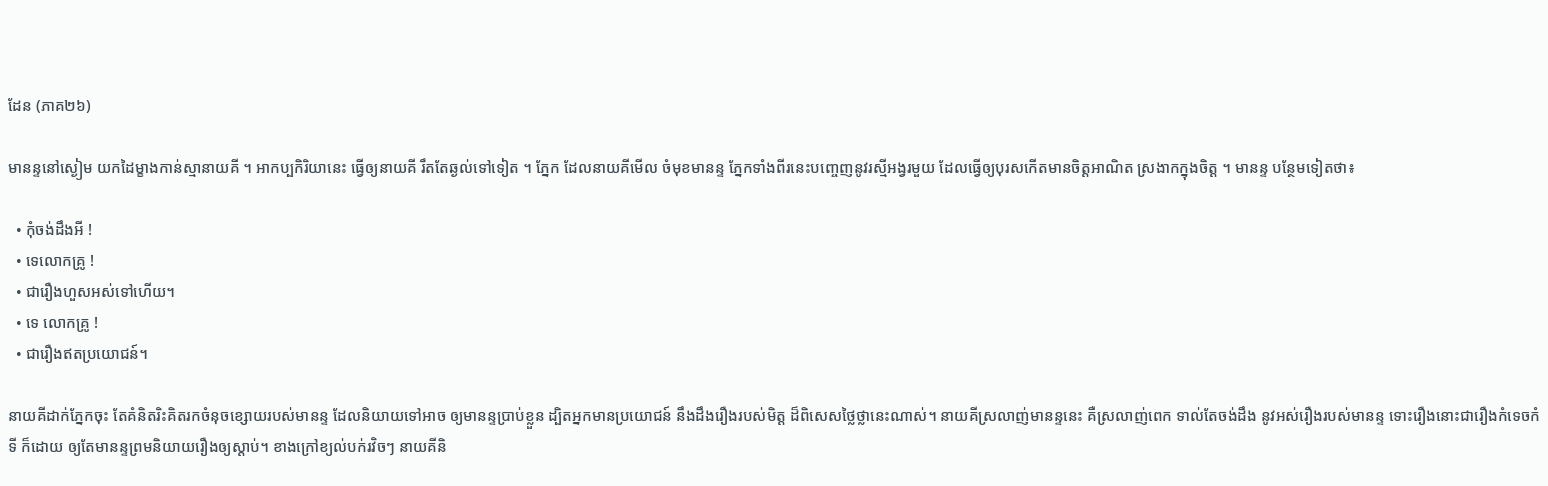ដែន (ភាគ២៦)

មានន្ទនៅស្ងៀម យកដៃម្ខាងកាន់ស្មានាយគី ។ អាកប្បកិរិយានេះ ធ្វើឲ្យនាយគី រឹតតែឆ្ងល់ទៅទៀត ។ ភ្នែក ដែលនាយគីមើល ចំមុខមានន្ទ ភ្នែកទាំងពីរនេះបញ្ចេញនូវរស្មីអង្វរមួយ ដែលធ្វើឲ្យបុរសកើតមានចិត្ដអាណិត ស្រងាកក្នុងចិត្ដ ។ មានន្ទ បន្ថែមទៀតថា៖

  • កុំចង់ដឹងអី !
  • ទេលោកគ្រូ !
  • ជារឿងហួសអស់ទៅហើយ។
  • ទេ លោកគ្រូ !
  • ជារឿងឥតប្រយោជន៍។

នាយគីដាក់ភ្នែកចុះ តែគំនិតរិះគិតរកចំនុចខ្សោយរបស់មានន្ទ ដែលនិយាយទៅអាច ឲ្យមានន្ទប្រាប់ខ្លួន ដ្បិតអ្នកមានប្រយោជន៍ នឹងដឹងរឿងរបស់មិត្ដ ដ៏ពិសេសថ្លៃថ្លានេះណាស់។ នាយគីស្រលាញ់មានន្ទនេះ គឺស្រលាញ់ពេក ទាល់តែចង់ដឹង នូវអស់រឿងរបស់មានន្ទ ទោះរឿងនោះជារឿងកំទេចកំទី ក៏ដោយ ឲ្យតែមានន្ទព្រមនិយាយរឿងឲ្យស្ដាប់។ ខាងក្រៅខ្យល់បក់រវិចៗ នាយគីនិ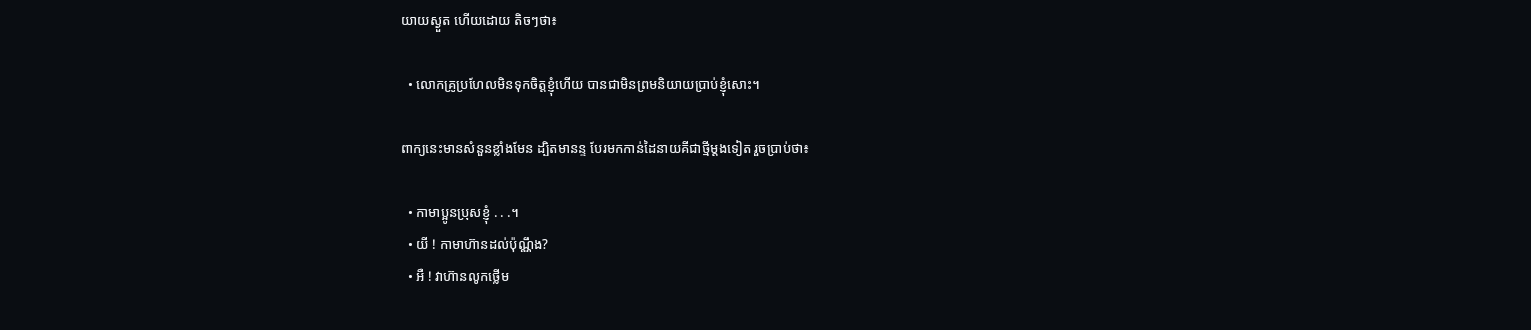យាយស្ងួត ហើយដោយ តិចៗថា៖

  • លោកគ្រូប្រហែលមិនទុកចិត្ដខ្ញុំហើយ បានជាមិនព្រមនិយាយប្រាប់ខ្ញុំសោះ។

ពាក្យនេះមានសំនួនខ្លាំងមែន ដ្បិតមានន្ទ បែរមកកាន់ដៃនាយគីជាថ្មីម្ដងទៀត រួចប្រាប់ថា៖

  • កាមាប្អូនប្រុសខ្ញុំ . . .។
  • យី ! កាមាហ៊ានដល់ប៉ុណ្ណឹង?
  • អឺ ! វាហ៊ានលូកថ្លើម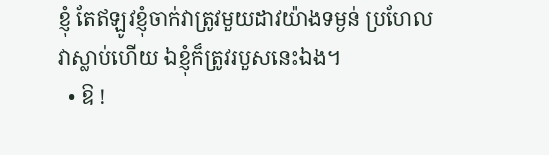ខ្ញុំ តែឥឡូវខ្ញុំចាក់វាត្រូវមួយដាវយ៉ាងទម្ងន់ ប្រហែលវាស្លាប់ហើយ ឯខ្ញុំក៏ត្រូវរបួសនេះឯង។
  • ឱ !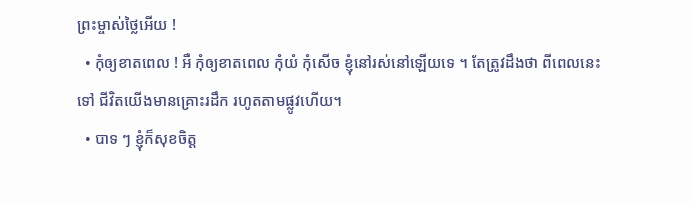ព្រះម្ចាស់ថ្លៃអើយ !
  • កុំឲ្យខាតពេល ! អឺ កុំឲ្យខាតពេល កុំយំ កុំសើច ខ្ញុំនៅរស់នៅឡើយទេ ។ តែត្រូវដឹងថា ពីពេលនេះទៅ ជីវិតយើងមានគ្រោះរដឹក រហូតតាមផ្លូវហើយ។
  • បាទ ៗ ខ្ញុំក៏សុខចិត្ដ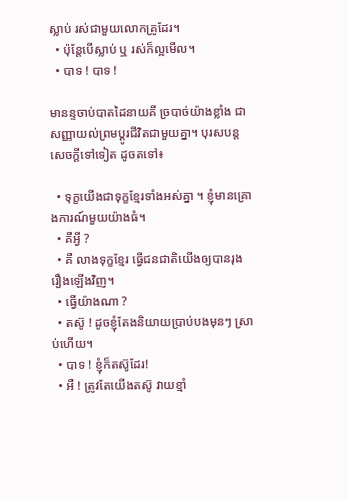ស្លាប់ រស់ជាមួយលោកគ្រូដែរ។
  • ប៉ុន្ដែបើស្លាប់ ឬ រស់ក៏ល្អមើល។
  • បាទ ! បាទ !

មានន្ទចាប់បាតដៃនាយគី ច្របាច់យ៉ាងខ្លាំង ជាសញ្ញាយល់ព្រមប្ដូរជីវិតជាមួយគ្នា។ បុរសបន្ដសេចក្ដីទៅទៀត ដូចតទៅ៖

  • ទុក្ខយើងជាទុក្ខខ្មែរទាំងអស់គ្នា ។ ខ្ញុំមានគ្រោងការណ៍មួយយ៉ាងធំ។
  • គឺអ្វី ?
  • គឺ លាងទុក្ខខ្មែរ ធ្វើជនជាតិយើងឲ្យបានរុងរឿងឡើងវិញ។
  • ធ្វើយ៉ាងណា ?
  • តស៊ូ ! ដូចខ្ញុំតែងនិយាយប្រាប់បងមុនៗ ស្រាប់ហើយ។
  • បាទ ! ខ្ញុំក៏តស៊ូដែរ!
  • អឺ ! ត្រូវតែយើងតស៊ូ វាយខ្មាំ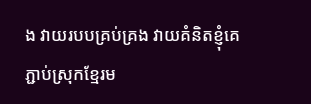ង វាយរបបគ្រប់គ្រង វាយគំនិតខ្ញុំគេ ភ្ជាប់ស្រុកខ្មែរម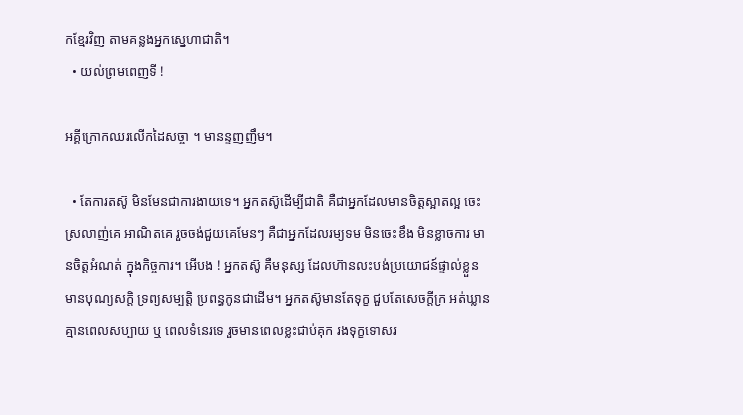កខ្មែរវិញ តាមគន្លងអ្នកស្នេហាជាតិ។
  • យល់ព្រមពេញទី !

អគ្គីក្រោកឈរលើកដៃសច្ចា ។ មានន្ទញញឹម។

  • តែការតស៊ូ មិនមែនជាការងាយទេ។ អ្នកតស៊ូដើម្បីជាតិ គឺជាអ្នកដែលមានចិត្ដស្អាតល្អ ចេះស្រលាញ់គេ អាណិតគេ រួចចង់ជួយគេមែនៗ គឺជាអ្នកដែលរម្យទម មិនចេះខឹង មិនខ្លាចការ មានចិត្ដអំណត់ ក្នុងកិច្ចការ។ អើបង ! អ្នកតស៊ូ គឺមនុស្ស ដែលហ៊ានលះបង់ប្រយោជន៍ផ្ទាល់ខ្លួន មានបុណ្យសក្ដិ ទ្រព្យសម្បត្ដិ ប្រពន្ធកូនជាដើម។ អ្នកតស៊ូមានតែទុក្ខ ជួបតែសេចក្ដីក្រ អត់ឃ្លាន គ្មានពេលសប្បាយ ឬ ពេលទំនេរទេ រួចមានពេលខ្លះជាប់គុក រងទុក្ខទោសរ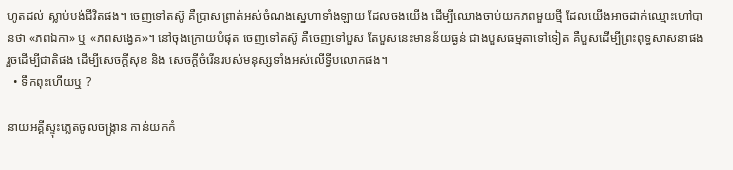ហូតដល់ ស្លាប់បង់ជីវិតផង។ ចេញទៅតស៊ូ គឺប្រាសព្រាត់អស់ចំណងស្នេហាទាំងឡាយ ដែលចងយើង ដើម្បីឈោងចាប់យកភពមួយថ្មី ដែលយើងអាចដាក់ឈ្មោះហៅបានថា «ភពឯកា» ឬ «ភពសង្វេគ»។ នៅចុងក្រោយបំផុត ចេញទៅតស៊ូ គឺចេញទៅបួស តែបួសនេះមានន័យធ្ងន់ ជាងបួសធម្មតាទៅទៀត គឺបួសដើម្បីព្រះពុទ្ធសាសនាផង រួចដើម្បីជាតិផង ដើម្បីសេចក្ដីសុខ និង សេចក្ដីចំរើនរបស់មនុស្សទាំងអស់លើទ្វីបលោកផង។
  • ទឹកពុះហើយឬ ?

នាយអគ្គីស្ទុះភ្លេតចូលចង្រ្កាន កាន់យកកំ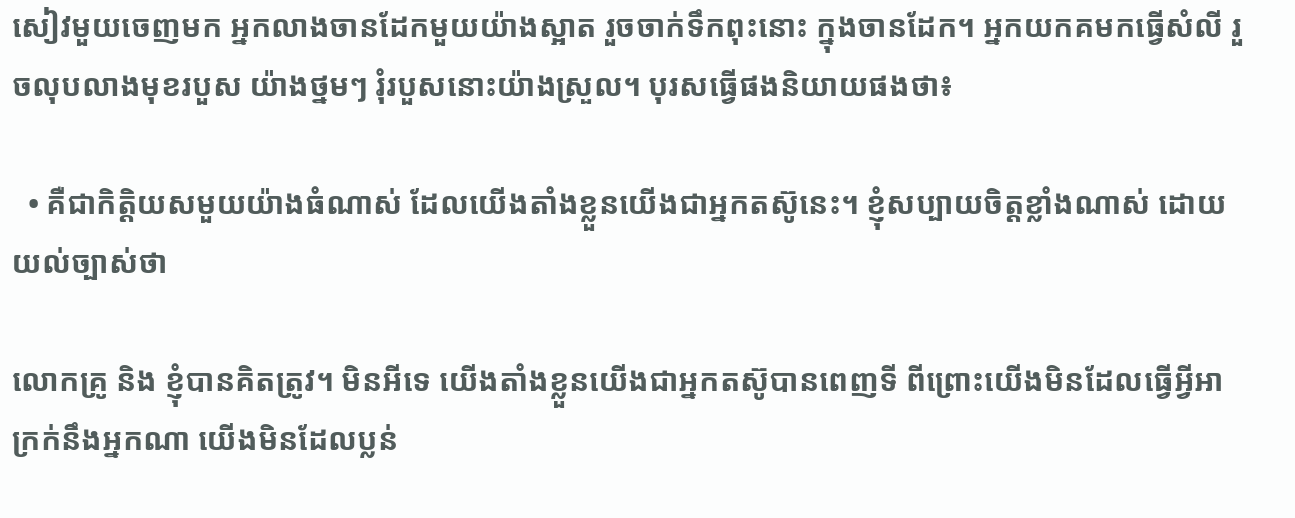សៀវមួយចេញមក អ្នកលាងចានដែកមួយយ៉ាងស្អាត រួចចាក់ទឹកពុះនោះ ក្នុងចានដែក។ អ្នកយកគមកធ្វើសំលី រួចលុបលាងមុខរបួស យ៉ាងថ្នមៗ រុំរបួសនោះយ៉ាងស្រួល។ បុរសធ្វើផងនិយាយផងថា៖

  • គឺជាកិត្ដិយសមួយយ៉ាងធំណាស់ ដែលយើងតាំងខ្លួនយើងជាអ្នកតស៊ូនេះ។ ខ្ញុំសប្បាយចិត្ដខ្លាំងណាស់ ដោយយល់ច្បាស់ថា

លោកគ្រូ និង ខ្ញុំបានគិតត្រូវ។ មិនអីទេ យើងតាំងខ្លួនយើងជាអ្នកតស៊ូបានពេញទី ពីព្រោះយើងមិនដែលធ្វើអ្វីអាក្រក់នឹងអ្នកណា យើងមិនដែលប្លន់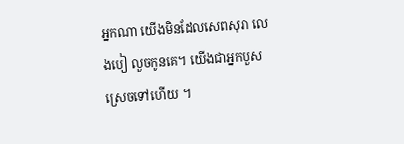អ្នកណា យើងមិនដែលសេពសុរា លេងបៀ លួចកូនគេ។ យើងជាអ្នកបួស ស្រេចទៅហើយ ។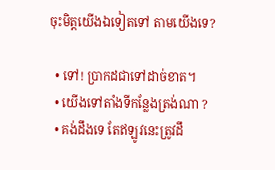ចុះមិត្ដយើងឯទៀតទៅ តាមយើងទេ?

  • ទៅ! ប្រាកដជាទៅដាច់ខាត។
  • យើងទៅតាំងទីកន្លែងត្រង់ណា ?
  • គង់ដឹងទេ តែឥឡូវនេះត្រូវដឹ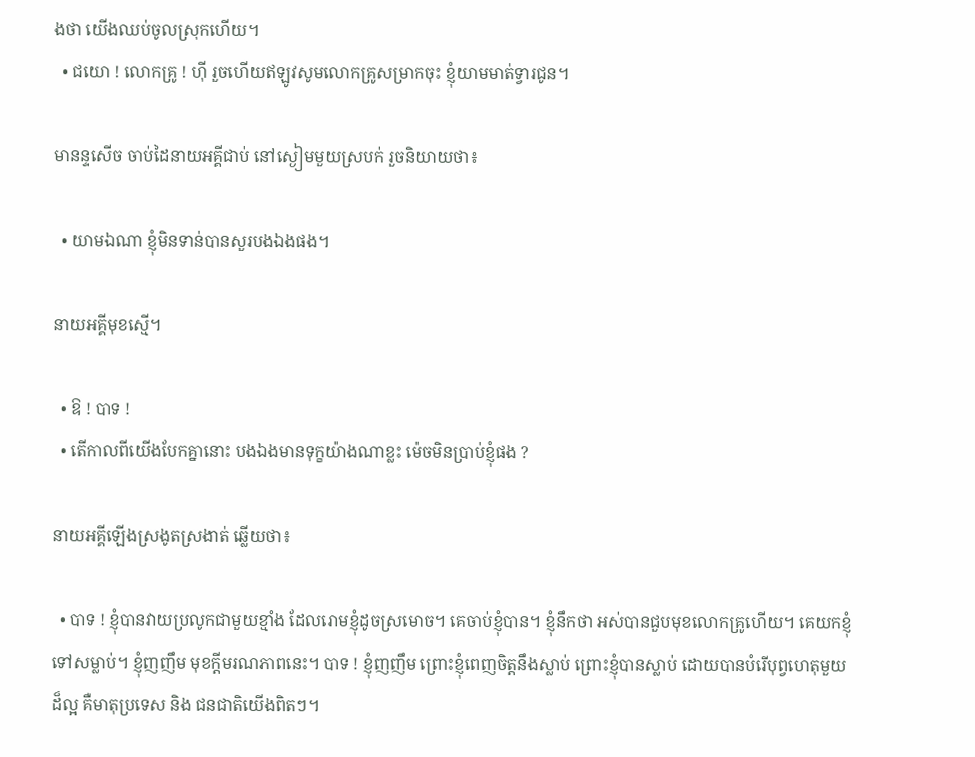ងថា យើងឈប់ចូលស្រុកហើយ។
  • ជយោ ! លោកគ្រូ ! ហ៊ី រួចហើយឥឡូវសូមលោកគ្រូសម្រាកចុះ ខ្ញុំយាមមាត់ទ្វារជូន។

មានន្ទសើច ចាប់ដៃនាយអគ្គីជាប់ នៅស្ងៀមមួយស្របក់ រួចនិយាយថា៖

  • យាមឯណា ខ្ញុំមិនទាន់បានសួរបងឯងផង។

នាយអគ្គីមុខស្មើ។

  • ឱ ! បាទ !
  • តើកាលពីយើងបែកគ្នានោះ បងឯងមានទុក្ខយ៉ាងណាខ្លះ ម៉េចមិនប្រាប់ខ្ញុំផង ?

នាយអគ្គីឡើងស្រងូតស្រងាត់ ឆ្លើយថា៖

  • បាទ ! ខ្ញុំបានវាយប្រលូកជាមួយខ្មាំង ដែលរោមខ្ញុំដូចស្រមោច។ គេចាប់ខ្ញុំបាន។ ខ្ញុំនឹកថា អស់បានជួបមុខលោកគ្រូហើយ។ គេយកខ្ញុំ ទៅសម្លាប់។ ខ្ញុំញញឹម មុខក្ដីមរណភាពនេះ។ បាទ ! ខ្ញុំញញឹម ព្រោះខ្ញុំពេញចិត្ដនឹងស្លាប់ ព្រោះខ្ញុំបានស្លាប់ ដោយបានបំរើបុព្វហេតុមួយ ដ៏ល្អ គឺមាតុប្រទេស និង ជនជាតិយើងពិតៗ។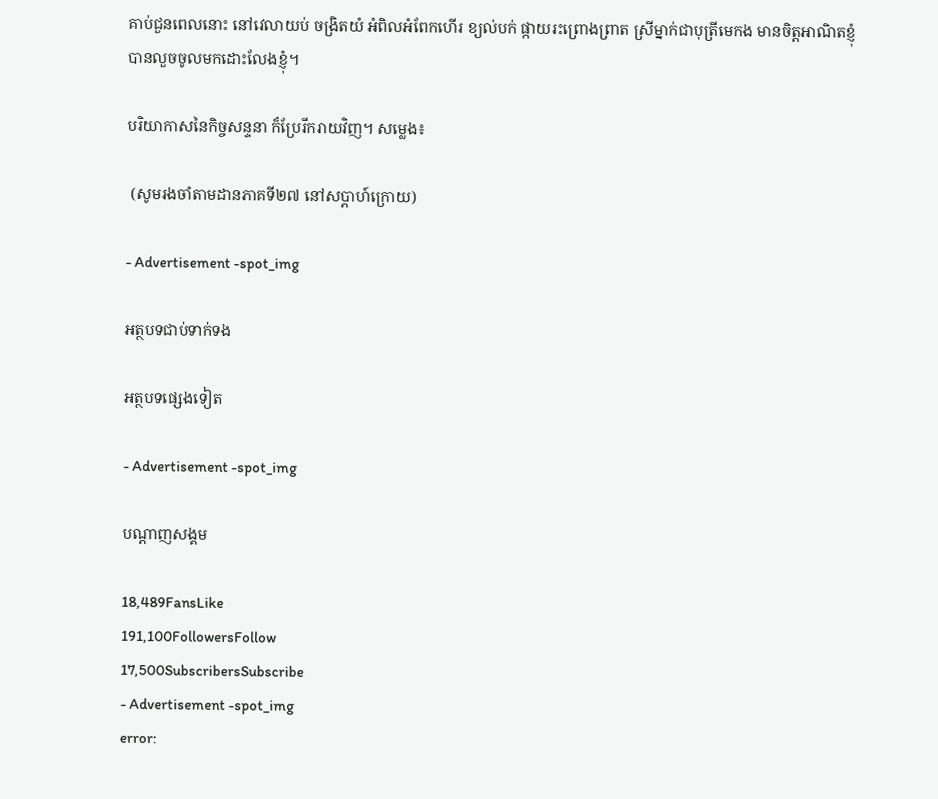គាប់ជួនពេលនោះ នៅវេលាយប់ ចង្រិតយំ អំពិលអំពែកហើរ ខ្យល់បក់ ផ្កាយរះព្រោងព្រាត ស្រីម្នាក់ជាបុត្រីមេកង មានចិត្ដអាណិតខ្ញុំ បានលួចចូលមកដោះលែងខ្ញុំ។

បរិយាកាសនៃកិច្ចសន្ទនា ក៏ប្រែរីករាយវិញ។ សម្លេង៖

 (សូមរងចាំតាមដានភាគទី២៧ នៅសប្តាហ៍ក្រោយ)

- Advertisement -spot_img

អត្ថបទជាប់ទាក់ទង

អត្ថបទផ្សេងទៀត

- Advertisement -spot_img

បណ្ដាញសង្គម

18,489FansLike
191,100FollowersFollow
17,500SubscribersSubscribe
- Advertisement -spot_img
error: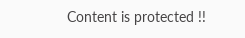Content is protected !!